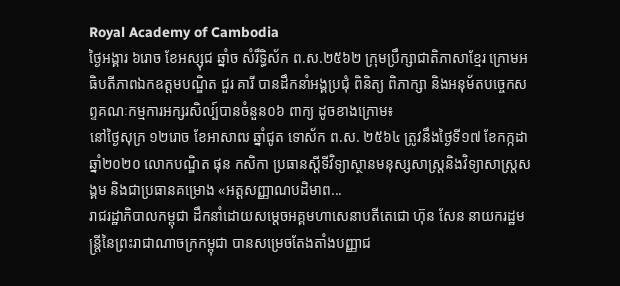Royal Academy of Cambodia
ថ្ងៃអង្គារ ៦រោច ខែអស្សុជ ឆ្នាំច សំរឹទ្ធិស័ក ព.ស.២៥៦២ ក្រុមប្រឹក្សាជាតិភាសាខ្មែរ ក្រោមអធិបតីភាពឯកឧត្តមបណ្ឌិត ជួរ គារី បានដឹកនាំអង្គប្រជុំ ពិនិត្យ ពិភាក្សា និងអនុម័តបច្ចេកសព្ទគណៈកម្មការអក្សរសិល្ប៍បានចំនួន០៦ ពាក្យ ដូចខាងក្រោម៖
នៅថ្ងៃសុក្រ ១២រោច ខែអាសាឍ ឆ្នាំជូត ទោស័ក ព.ស. ២៥៦៤ ត្រូវនឹងថ្ងៃទី១៧ ខែកក្កដា ឆ្នាំ២០២០ លោកបណ្ឌិត ផុន កសិកា ប្រធានស្ដីទីវិទ្យាស្ថានមនុស្សសាស្ត្រនិងវិទ្យាសាស្ត្រសង្គម និងជាប្រធានគម្រោង «អត្តសញ្ញាណបដិមាព...
រាជរដ្ឋាភិបាលកម្ពុជា ដឹកនាំដោយសម្ដេចអគ្គមហាសេនាបតីតេជោ ហ៊ុន សែន នាយករដ្ឋមន្ត្រីនៃព្រះរាជាណាចក្រកម្ពុជា បានសម្រេចតែងតាំងបញ្ញាជ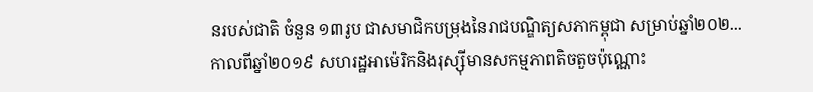នរបស់ជាតិ ចំនួន ១៣រូប ជាសមាជិកបម្រុងនៃរាជបណ្ឌិត្យសភាកម្ពុជា សម្រាប់ឆ្នាំ២០២...
កាលពីឆ្នាំ២០១៩ សហរដ្ឋអាម៉េរិកនិងរុស្ស៊ីមានសកម្មភាពតិចតួចប៉ុណ្ណោះ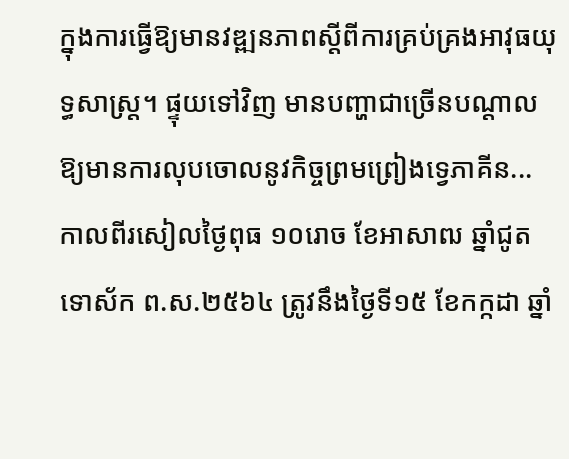ក្នុងការធ្វើឱ្យមានវឌ្ឍនភាពស្តីពីការគ្រប់គ្រងអាវុធយុទ្ធសាស្រ្ត។ ផ្ទុយទៅវិញ មានបញ្ហាជាច្រើនបណ្តាលឱ្យមានការលុបចោលនូវកិច្ចព្រមព្រៀងទ្វេភាគីន...
កាលពីរសៀលថ្ងៃពុធ ១០រោច ខែអាសាឍ ឆ្នាំជូត ទោស័ក ព.ស.២៥៦៤ ត្រូវនឹងថ្ងៃទី១៥ ខែកក្កដា ឆ្នាំ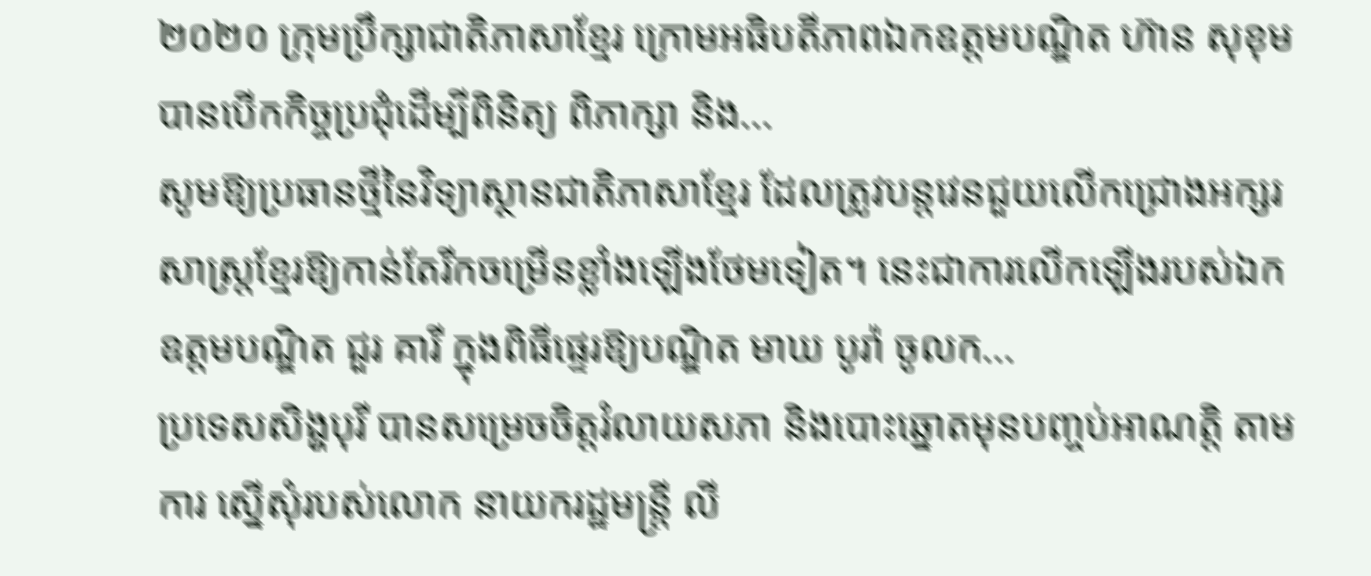២០២០ ក្រុមប្រឹក្សាជាតិភាសាខ្មែរ ក្រោមអធិបតីភាពឯកឧត្តមបណ្ឌិត ហ៊ាន សុខុម បានបើកកិច្ចប្រជុំដើម្បីពិនិត្យ ពិភាក្សា និង...
សូមឱ្យប្រធានថ្មីនៃវិទ្យាស្ថានជាតិភាសាខ្មែរ ដែលត្រូវបន្តវេនជួយលើកជ្រោងអក្សរសាស្ត្រខ្មែរឱ្យកាន់តែរីកចម្រើនខ្លាំងឡើងថែមទៀត។ នេះជាការលើកឡើងរបស់ឯកឧត្ដមបណ្ឌិត ជួរ គារី ក្នុងពិធីផ្ទេរឱ្យបណ្ឌិត មាឃ បូរ៉ា ចូលក...
ប្រទេសសិង្ហបុរី បានសម្រេចចិត្តរំលាយសភា និងបោះឆ្នោតមុនបញ្ចប់អាណត្តិ តាមការ ស្នើសុំរបស់លោក នាយករដ្ឋមន្ត្រី លី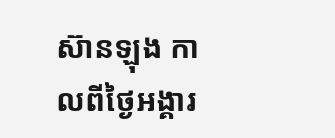ស៊ានឡុង កាលពីថ្ងៃអង្គារ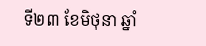ទី២៣ ខែមិថុនា ឆ្នាំ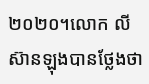២០២០។លោក លី ស៊ានឡុងបានថ្លែងថា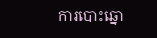ការបោះឆ្នោ